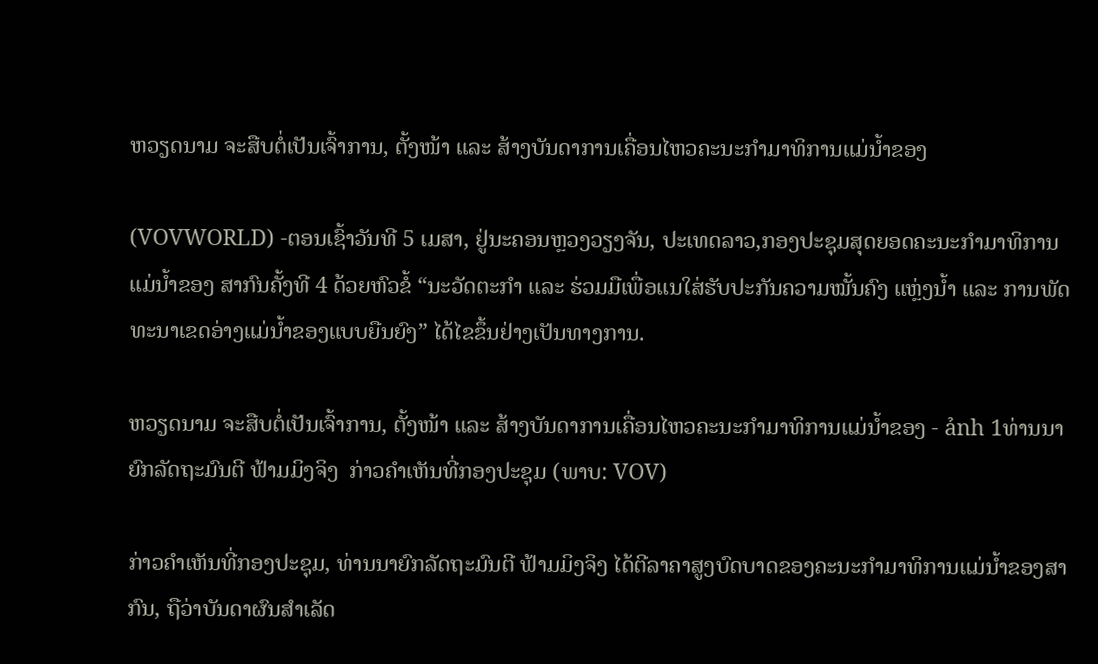ຫວຽດນາມ ຈະສືບຕໍ່ເປັນເຈົ້າການ, ຕັ້ງໜ້າ ແລະ ສ້າງບັນດາການເຄື່ອນໄຫວຄະນະກຳມາທິການແມ່ນ້ຳຂອງ

(VOVWORLD) -ຕອນເຊົ້າວັນທີ 5 ເມສາ, ຢູ່ນະຄອນຫຼວງວຽງຈັນ, ປະເທດລາວ,ກອງປະຊຸມສຸດຍອດຄະນະກຳມາທິການແມ່ນ້ຳຂອງ ສາກົນຄັ້ງທີ 4 ດ້ວຍຫົວຂໍ້ “ນະວັດຕະກຳ ແລະ ຮ່ວມມືເພື່ອແນໃສ່ຮັບປະກັນຄວາມໝັ້ນຄົງ ແຫຼ່ງນ້ຳ ແລະ ການພັດທະນາເຂດອ່າງແມ່ນ້ຳຂອງແບບຍືນຍົງ” ໄດ້ໄຂຂຶ້ນຢ່າງເປັນທາງການ.

ຫວຽດນາມ ຈະສືບຕໍ່ເປັນເຈົ້າການ, ຕັ້ງໜ້າ ແລະ ສ້າງບັນດາການເຄື່ອນໄຫວຄະນະກຳມາທິການແມ່ນ້ຳຂອງ - ảnh 1ທ່ານນາຍົກລັດຖະມົນຕີ ຟ້າມມິງຈິງ  ກ່າວຄຳເຫັນທີ່ກອງປະຊຸມ (ພາບ: VOV)

ກ່າວຄຳເຫັນທີ່ກອງປະຊຸມ, ທ່ານນາຍົກລັດຖະມົນຕີ ຟ້າມມິງຈິງ ໄດ້ຕີລາຄາສູງບົດບາດຂອງຄະນະກຳມາທິການແມ່ນ້ຳຂອງສາກົນ, ຖືວ່າບັນດາຜົນສຳເລັດ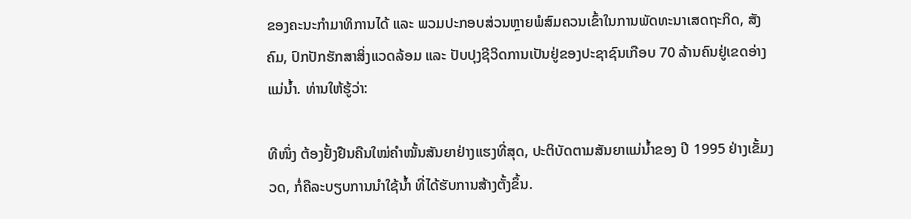ຂອງຄະນະກຳມາທິການໄດ້ ແລະ ພວມປະກອບສ່ວນຫຼາຍພໍສົມຄວນເຂົ້າໃນການພັດທະນາເສດຖະກິດ, ສັງຄົມ, ປົກປັກຮັກສາສິ່ງແວດລ້ອມ ແລະ ປັບປຸງຊີວິດການເປັນຢູ່ຂອງປະຊາຊົນເກືອບ 70 ລ້ານຄົນຢູ່ເຂດອ່າງແມ່ນ້ຳ. ທ່ານໃຫ້ຮູ້ວ່າ:

ທີໜຶ່ງ ຕ້ອງຢັ້ງຢືນຄືນໃໝ່ຄຳໝັ້ນສັນຍາຢ່າງແຮງທີ່ສຸດ, ປະຕິບັດຕາມສັນຍາແມ່ນ້ຳຂອງ ປີ 1995 ຢ່າງເຂັ້ມງວດ, ກໍ່ຄືລະບຽບການນຳໃຊ້ນ້ຳ ທີ່ໄດ້ຮັບການສ້າງຕັ້ງຂຶ້ນ.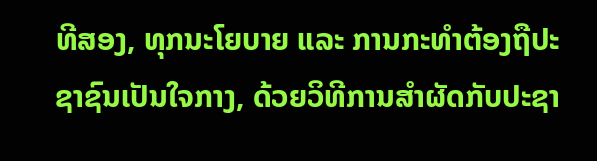ທີສອງ, ທຸກນະໂຍບາຍ ແລະ ການກະທຳຕ້ອງຖືປະຊາຊົນເປັນໃຈກາງ, ດ້ວຍວິທີການສຳຜັດກັບປະຊາ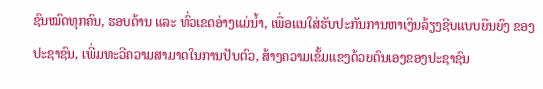ຊົນໝົດທຸກຄົນ, ຮອບດ້ານ ແລະ ທົ່ວເຂດອ່າງແມ່ນ້ຳ, ເພື່ອແນໃສ່ຮັບປະກັນການຫາເງິນລ້ຽງຊີບແບບຍືນຍົງ ຂອງປະຊາຊົນ, ເພີ່ມທະວີຄວາມສາມາດໃນການປັບຕົວ, ສ້າງຄວາມເຂັ້ມແຂງດ້ວຍຕົນເອງຂອງປະຊາຊົນ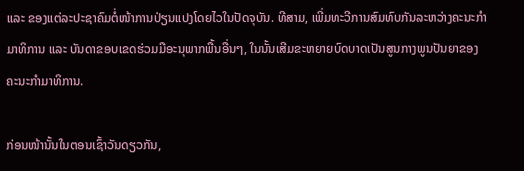ແລະ ຂອງແຕ່ລະປະຊາຄົມຕໍ່ໜ້າການປ່ຽນແປງໂດຍໄວໃນປັດຈຸບັນ. ທີສາມ, ເພີ່ມທະວີການສົມທົບກັນລະຫວ່າງຄະນະກຳມາທິການ ແລະ ບັນດາຂອບເຂດຮ່ວມມືອະນຸພາກພື້ນອື່ນໆ, ໃນນັ້ນເສີມຂະຫຍາຍບົດບາດເປັນສູນກາງພູນປັນຍາຂອງຄະນະກຳມາທິການ.

ກ່ອນໜ້ານັ້ນໃນຕອນເຊົ້າວັນດຽວກັນ,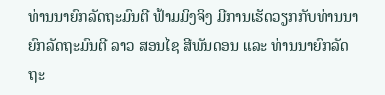ທ່ານນາຍົກລັດຖະມົນຕີ ຟ້າມມິງຈິງ ມີການເຮັດວຽກກັບທ່ານນາຍົກລັດຖະມົນຕີ ລາວ ສອນໄຊ ສີພັນດອນ ແລະ ທ່ານນາຍົກລັດຖະ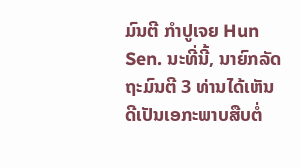ມົນຕີ ກຳປູເຈຍ Hun Sen. ນະທີ່ນີ້, ນາຍົກລັດຖະມົນຕີ 3 ທ່ານໄດ້ເຫັນດີເປັນເອກະພາບສືບຕໍ່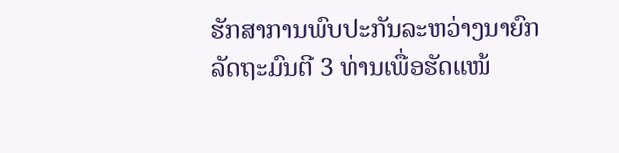ຮັກສາການພົບປະກັນລະຫວ່າງນາຍົກລັດຖະມົນຕີ 3 ທ່ານເພື່ອຮັດແໜ້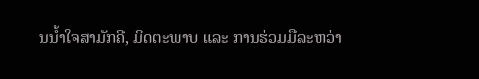ນນ້ຳໃຈສາມັກຄີ, ມິດຕະພາບ ແລະ ການຮ່ວມມືລະຫວ່າ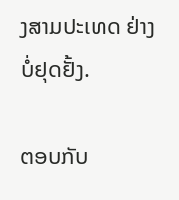ງສາມປະເທດ ຢ່າງບໍ່ຢຸດຢັ້ງ.

ຕອບກັບ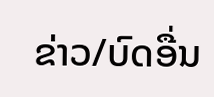ຂ່າວ/ບົດອື່ນ